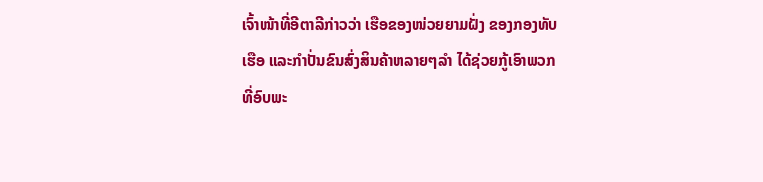ເຈົ້າໜ້າທີ່ອີຕາລີກ່າວວ່າ ເຮືອຂອງໜ່ວຍຍາມຝັ່ງ ຂອງກອງທັບ
ເຮືອ ແລະກຳປັ່ນຂົນສົ່ງສິນຄ້າຫລາຍໆລຳ ໄດ້ຊ່ວຍກູ້ເອົາພວກ
ທີ່ອົບພະ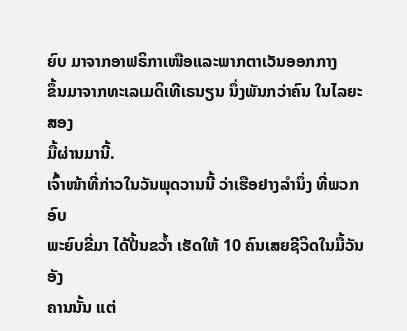ຍົບ ມາຈາກອາຟຣິກາເໜືອແລະພາກຕາເວັນອອກກາງ
ຂຶ້ນມາຈາກທະເລເມດິເທີເຣນຽນ ນຶ່ງພັນກວ່າຄົນ ໃນໄລຍະສອງ
ມື້ຜ່ານມານີ້.
ເຈົ້າໜ້າທີ່ກ່າວໃນວັນພຸດວານນີ້ ວ່າເຮືອຢາງລຳນຶ່ງ ທີ່ພວກອົບ
ພະຍົບຂີ່ມາ ໄດ້ປີ້ນຂວ້ຳ ເຮັດໃຫ້ 10 ຄົນເສຍຊີວິດໃນມື້ວັນອັງ
ຄານນັ້ນ ແຕ່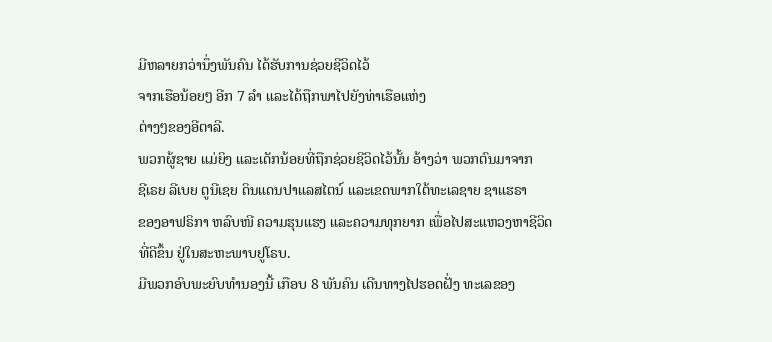ມີຫລາຍກວ່ານຶ່ງພັນຄົນ ໄດ້ຮັບການຊ່ວຍຊີວິດໄວ້
ຈາກເຮືອນ້ອຍໆ ອີກ 7 ລຳ ແລະໄດ້ຖືກພາໄປຍັງທ່າເຮືອແຫ່ງ
ຕ່າງໆຂອງອີຕາລີ.
ພວກຜູ້ຊາຍ ແມ່ຍິງ ແລະເດັກນ້ອຍທີ່ຖືກຊ່ວຍຊີວິດໄວ້ນັ້ນ ອ້າງວ່າ ພວກຕົນມາຈາກ
ຊີເຣຍ ລີເບຍ ຕູນີເຊຍ ດິນແດນປາແລສໄຕນ໌ ແລະເຂດພາກໃຕ້ທະເລຊາຍ ຊາແຮຣາ
ຂອງອາຟຣິກາ ຫລົບໜີ ຄວາມຮຸນແຮງ ແລະຄວາມທຸກຍາກ ເພື່ອໄປສະແຫວງຫາຊີວິດ
ທີ່ດີຂຶ້ນ ຢູ່ໃນສະຫະພາບຢູໂຣບ.
ມີພວກອົບພະຍົບທຳນອງນີ້ ເກືອບ 8 ພັນຄົນ ເດີນທາງໄປຮອດຝັ່ງ ທະເລຂອງ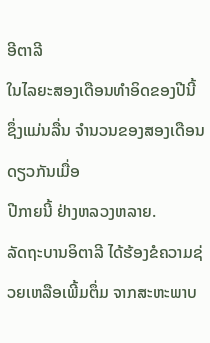ອີຕາລີ
ໃນໄລຍະສອງເດືອນທຳອິດຂອງປີນີ້ ຊຶ່ງແມ່ນລື່ນ ຈຳນວນຂອງສອງເດືອນດຽວກັນເມື່ອ
ປີກາຍນີ້ ຢ່າງຫລວງຫລາຍ.
ລັດຖະບານອິຕາລີ ໄດ້ຮ້ອງຂໍຄວາມຊ່ວຍເຫລືອເພີ້ມຕຶ່ມ ຈາກສະຫະພາບ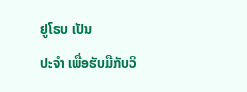ຢູໂຣບ ເປັນ
ປະຈຳ ເພື່ອຮັບມືກັບວິ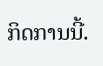ກິດການນີ້.